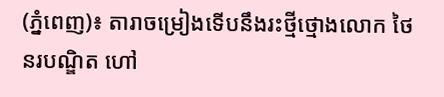(ភ្នំពេញ)៖ តារាចម្រៀងទើបនឹងរះថ្មីថ្មោងលោក ថៃ នរបណ្ឌិត ហៅ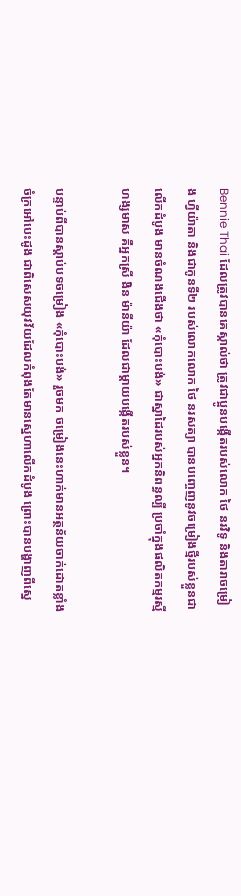Bennie Thai ដែលត្រូវបានគេស្កាល់ថា ត្រូវជាប្អូនបង្កើតរបស់លោក ថៃ នរវិទូ និងតារាចម្រៀង ហ្វីយ៉ាតា និងជាកូនទី២ របស់លោកលោក ថៃ នរសត្យា បានបញ្ចេញនូវចម្រៀងថ្មីរបស់ខ្លួនជាលើកដំបូង មានចំណងជើងថា «កុំបោះបង់» ជាស្នាដៃរបស់អ្នកនិពន្ធល្បី ប្រចាំក្នុងផលិតកម្មរស្មីហង្សមាស គឺអ្នកស្រី ងិន ម៉ានីយ៉ា ដែលជាម្ដាយបង្កើតរបស់ខ្លួន។

បន្ទាប់ពីបានស្ដាប់បទចម្រៀង «កុំបោះបង់» រួចមក ចម្រៀងនេះហាក់មានអត្ថន័យចាក់ដោតខ្លាំង ចំក្រអៅបេះដូង ជាពិសេសយុវវ័យដែលកំពុងតែមានស្នេហាលើកដំបូង ព្រោះបានបង្ហាញពីស្នេ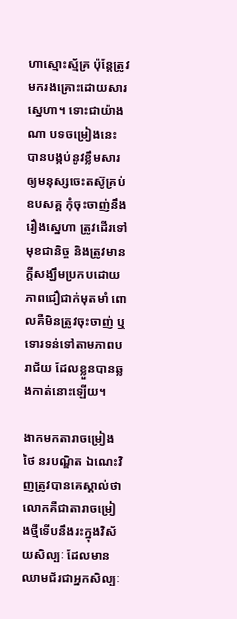ហាស្មោះស្ម័គ្រ ប៉ុន្តែត្រូវមករងគ្រោះដោយសារស្នេហា។ ទោះជាយ៉ាងណា បទចម្រៀងនេះ បានបង្កប់នូវខ្លឹមសារឲ្យមនុស្សចេះតស៊ូគ្រប់ឧបសគ្គ កុំចុះចាញ់នឹងរឿងស្នេហា ត្រូវដើរទៅមុខជានិច្ច និងត្រូវមានក្ដីសង្ឃឹមប្រកបដោយភាពជឿជាក់មុតមាំ ពោលគឺមិនត្រូវចុះចាញ់ ឬទោរទន់ទៅតាមភាពបរាជ័យ ដែលខ្លួនបានឆ្លងកាត់នោះឡើយ។

ងាកមកតារាចម្រៀង ថៃ នរបណ្ឌិត ឯណេះវិញត្រូវបានគេស្គាល់ថា លោកគឺជាតារាចម្រៀងថ្មីទើបនឹងរះក្នុងវិស័យសិល្បៈ ដែលមានឈាមជ័រជាអ្នកសិល្បៈ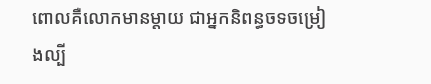ពោលគឺលោកមានម្ដាយ ជាអ្នកនិពន្ធចទចម្រៀងល្បី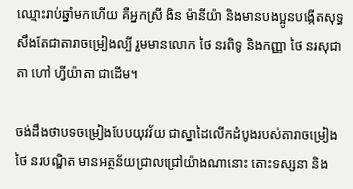ឈ្មោះរាប់ឆ្នាំមកហើយ គឺអ្នកស្រី ងិន ម៉ានីយ៉ា និងមានបងប្អូនបង្កើតសុទ្ធសឹងតែជាតារាចម្រៀងល្បី រួមមានលោក ថៃ នរពិទូ និងកញ្ញា ថៃ នរសុជាតា ហៅ ហ្វីយ៉ាតា ជាដើម។

ចង់ដឹងថាបទចម្រៀងបែបយុវវ័យ ជាស្នាដៃលើកដំបូងរបស់តារាចម្រៀង ថៃ នរបណ្ឌិត មានអត្ថន័យជ្រាលជ្រៅយ៉ាងណានោះ តោះទស្សនា និង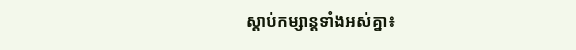ស្ដាប់កម្សាន្តទាំងអស់គ្នា៖